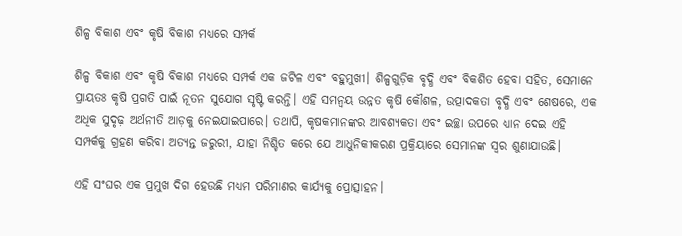ଶିଳ୍ପ ବିକାଶ ଏବଂ କୃଷି ବିକାଶ ମଧ୍ୟରେ ସମ୍ପର୍କ

ଶିଳ୍ପ ବିକାଶ ଏବଂ କୃଷି ବିକାଶ ମଧ୍ୟରେ ସମ୍ପର୍କ ଏକ ଜଟିଳ ଏବଂ ବହୁମୁଖୀ। ଶିଳ୍ପଗୁଡ଼ିକ ବୃଦ୍ଧି ଏବଂ ବିକଶିତ ହେବା ସହିତ, ସେମାନେ ପ୍ରାୟତଃ କୃଷି ପ୍ରଗତି ପାଇଁ ନୂତନ ସୁଯୋଗ ସୃଷ୍ଟି କରନ୍ତି। ଏହି ସମନ୍ୱୟ ଉନ୍ନତ କୃଷି କୌଶଳ, ଉତ୍ପାଦକତା ବୃଦ୍ଧି ଏବଂ ଶେଷରେ, ଏକ ଅଧିକ ସୁଦୃଢ଼ ଅର୍ଥନୀତି ଆଡ଼କୁ ନେଇଯାଇପାରେ। ତଥାପି, କୃଷକମାନଙ୍କର ଆବଶ୍ୟକତା ଏବଂ ଇଚ୍ଛା ଉପରେ ଧ୍ୟାନ ଦେଇ ଏହି ସମ୍ପର୍କକୁ ଗ୍ରହଣ କରିବା ଅତ୍ୟନ୍ତ ଜରୁରୀ, ଯାହା ନିଶ୍ଚିତ କରେ ଯେ ଆଧୁନିକୀକରଣ ପ୍ରକ୍ରିୟାରେ ସେମାନଙ୍କ ସ୍ୱର ଶୁଣାଯାଉଛି।

ଏହି ସଂଘର ଏକ ପ୍ରମୁଖ ଦିଗ ହେଉଛି ମଧ୍ୟମ ପରିମାଣର କାର୍ଯ୍ୟକୁ ପ୍ରୋତ୍ସାହନ।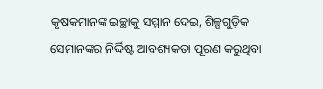କୃଷକମାନଙ୍କ ଇଚ୍ଛାକୁ ସମ୍ମାନ ଦେଇ, ଶିଳ୍ପଗୁଡ଼ିକ ସେମାନଙ୍କର ନିର୍ଦ୍ଦିଷ୍ଟ ଆବଶ୍ୟକତା ପୂରଣ କରୁଥିବା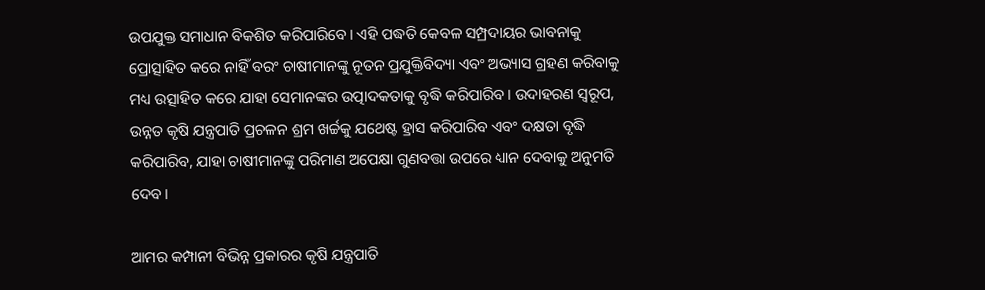ଉପଯୁକ୍ତ ସମାଧାନ ବିକଶିତ କରିପାରିବେ। ଏହି ପଦ୍ଧତି କେବଳ ସମ୍ପ୍ରଦାୟର ଭାବନାକୁ ପ୍ରୋତ୍ସାହିତ କରେ ନାହିଁ ବରଂ ଚାଷୀମାନଙ୍କୁ ନୂତନ ପ୍ରଯୁକ୍ତିବିଦ୍ୟା ଏବଂ ଅଭ୍ୟାସ ଗ୍ରହଣ କରିବାକୁ ମଧ୍ୟ ଉତ୍ସାହିତ କରେ ଯାହା ସେମାନଙ୍କର ଉତ୍ପାଦକତାକୁ ବୃଦ୍ଧି କରିପାରିବ। ଉଦାହରଣ ସ୍ୱରୂପ, ଉନ୍ନତ କୃଷି ଯନ୍ତ୍ରପାତି ପ୍ରଚଳନ ଶ୍ରମ ଖର୍ଚ୍ଚକୁ ଯଥେଷ୍ଟ ହ୍ରାସ କରିପାରିବ ଏବଂ ଦକ୍ଷତା ବୃଦ୍ଧି କରିପାରିବ, ଯାହା ଚାଷୀମାନଙ୍କୁ ପରିମାଣ ଅପେକ୍ଷା ଗୁଣବତ୍ତା ଉପରେ ଧ୍ୟାନ ଦେବାକୁ ଅନୁମତି ଦେବ।

ଆମର କମ୍ପାନୀ ବିଭିନ୍ନ ପ୍ରକାରର କୃଷି ଯନ୍ତ୍ରପାତି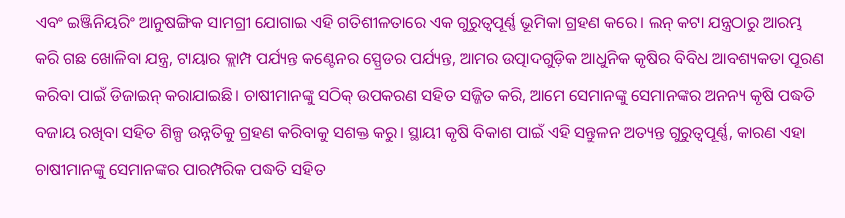ଏବଂ ଇଞ୍ଜିନିୟରିଂ ଆନୁଷଙ୍ଗିକ ସାମଗ୍ରୀ ଯୋଗାଇ ଏହି ଗତିଶୀଳତାରେ ଏକ ଗୁରୁତ୍ୱପୂର୍ଣ୍ଣ ଭୂମିକା ଗ୍ରହଣ କରେ। ଲନ୍ କଟା ଯନ୍ତ୍ରଠାରୁ ଆରମ୍ଭ କରି ଗଛ ଖୋଳିବା ଯନ୍ତ୍ର, ଟାୟାର କ୍ଲାମ୍ପ ପର୍ଯ୍ୟନ୍ତ କଣ୍ଟେନର ସ୍ପ୍ରେଡର ପର୍ଯ୍ୟନ୍ତ, ଆମର ଉତ୍ପାଦଗୁଡ଼ିକ ଆଧୁନିକ କୃଷିର ବିବିଧ ଆବଶ୍ୟକତା ପୂରଣ କରିବା ପାଇଁ ଡିଜାଇନ୍ କରାଯାଇଛି। ଚାଷୀମାନଙ୍କୁ ସଠିକ୍ ଉପକରଣ ସହିତ ସଜ୍ଜିତ କରି, ଆମେ ସେମାନଙ୍କୁ ସେମାନଙ୍କର ଅନନ୍ୟ କୃଷି ପଦ୍ଧତି ବଜାୟ ରଖିବା ସହିତ ଶିଳ୍ପ ଉନ୍ନତିକୁ ଗ୍ରହଣ କରିବାକୁ ସଶକ୍ତ କରୁ। ସ୍ଥାୟୀ କୃଷି ବିକାଶ ପାଇଁ ଏହି ସନ୍ତୁଳନ ଅତ୍ୟନ୍ତ ଗୁରୁତ୍ୱପୂର୍ଣ୍ଣ, କାରଣ ଏହା ଚାଷୀମାନଙ୍କୁ ସେମାନଙ୍କର ପାରମ୍ପରିକ ପଦ୍ଧତି ସହିତ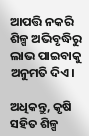ଆପତ୍ତି ନକରି ଶିଳ୍ପ ଅଭିବୃଦ୍ଧିରୁ ଲାଭ ପାଇବାକୁ ଅନୁମତି ଦିଏ।

ଅଧିକନ୍ତୁ, କୃଷି ସହିତ ଶିଳ୍ପ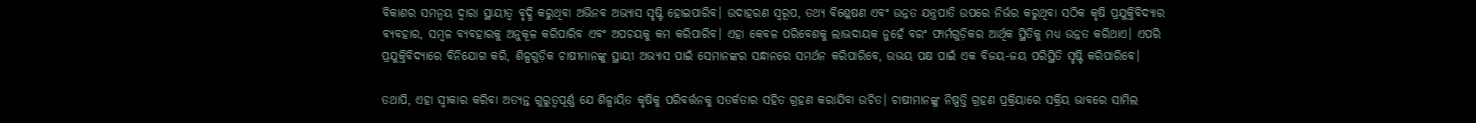ବିକାଶର ସମନ୍ୱୟ ଦ୍ୱାରା ସ୍ଥାୟୀତ୍ୱ ବୃଦ୍ଧି କରୁଥିବା ଅଭିନବ ଅଭ୍ୟାସ ସୃଷ୍ଟି ହୋଇପାରିବ। ଉଦାହରଣ ସ୍ୱରୂପ, ତଥ୍ୟ ବିଶ୍ଳେଷଣ ଏବଂ ଉନ୍ନତ ଯନ୍ତ୍ରପାତି ଉପରେ ନିର୍ଭର କରୁଥିବା ସଠିକ କୃଷି ପ୍ରଯୁକ୍ତିବିଦ୍ୟାର ବ୍ୟବହାର, ସମ୍ବଳ ବ୍ୟବହାରକୁ ଅନୁକୂଳ କରିପାରିବ ଏବଂ ଅପଚୟକୁ କମ କରିପାରିବ। ଏହା କେବଳ ପରିବେଶକୁ ଲାଭଦାୟକ ନୁହେଁ ବରଂ ଫାର୍ମଗୁଡ଼ିକର ଆର୍ଥିକ ସ୍ଥିତିକୁ ମଧ୍ୟ ଉନ୍ନତ କରିଥାଏ। ଏପରି ପ୍ରଯୁକ୍ତିବିଦ୍ୟାରେ ବିନିଯୋଗ କରି, ଶିଳ୍ପଗୁଡ଼ିକ ଚାଷୀମାନଙ୍କୁ ସ୍ଥାୟୀ ଅଭ୍ୟାସ ପାଇଁ ସେମାନଙ୍କର ସନ୍ଧାନରେ ସମର୍ଥନ କରିପାରିବେ, ଉଭୟ ପକ୍ଷ ପାଇଁ ଏକ ବିଜୟ-ଜୟ ପରିସ୍ଥିତି ସୃଷ୍ଟି କରିପାରିବେ।

ତଥାପି, ଏହା ସ୍ୱୀକାର କରିବା ଅତ୍ୟନ୍ତ ଗୁରୁତ୍ୱପୂର୍ଣ୍ଣ ଯେ ଶିଳ୍ପାୟିତ କୃଷିକୁ ପରିବର୍ତ୍ତନକୁ ସତର୍କତାର ସହିତ ଗ୍ରହଣ କରାଯିବା ଉଚିତ। ଚାଷୀମାନଙ୍କୁ ନିଷ୍ପତ୍ତି ଗ୍ରହଣ ପ୍ରକ୍ରିୟାରେ ସକ୍ରିୟ ଭାବରେ ସାମିଲ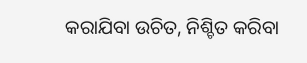କରାଯିବା ଉଚିତ, ନିଶ୍ଚିତ କରିବା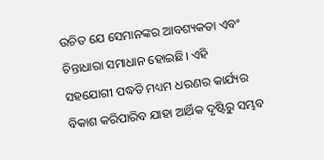ଉଚିତ ଯେ ସେମାନଙ୍କର ଆବଶ୍ୟକତା ଏବଂ ଚିନ୍ତାଧାରା ସମାଧାନ ହୋଇଛି। ଏହି ସହଯୋଗୀ ପଦ୍ଧତି ମଧ୍ୟମ ଧରଣର କାର୍ଯ୍ୟର ବିକାଶ କରିପାରିବ ଯାହା ଆର୍ଥିକ ଦୃଷ୍ଟିରୁ ସମ୍ଭବ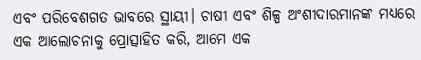ଏବଂ ପରିବେଶଗତ ଭାବରେ ସ୍ଥାୟୀ। ଚାଷୀ ଏବଂ ଶିଳ୍ପ ଅଂଶୀଦାରମାନଙ୍କ ମଧ୍ୟରେ ଏକ ଆଲୋଚନାକୁ ପ୍ରୋତ୍ସାହିତ କରି, ଆମେ ଏକ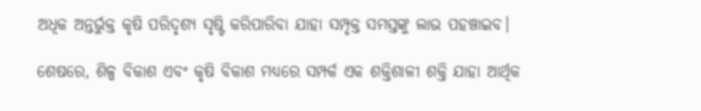ଅଧିକ ଅନ୍ତର୍ଭୁକ୍ତ କୃଷି ପରିଦୃଶ୍ୟ ସୃଷ୍ଟି କରିପାରିବା ଯାହା ସମ୍ପୃକ୍ତ ସମସ୍ତଙ୍କୁ ଲାଭ ପହଞ୍ଚାଇବ।

ଶେଷରେ, ଶିଳ୍ପ ବିକାଶ ଏବଂ କୃଷି ବିକାଶ ମଧ୍ୟରେ ସମ୍ପର୍କ ଏକ ଶକ୍ତିଶାଳୀ ଶକ୍ତି ଯାହା ଆର୍ଥିକ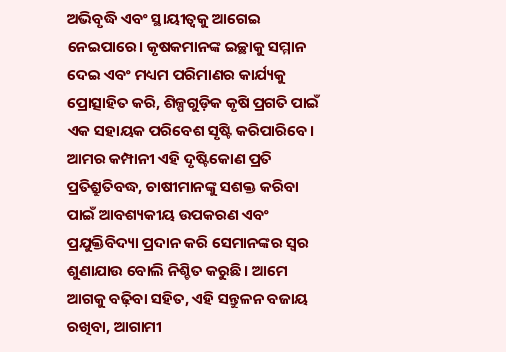ଅଭିବୃଦ୍ଧି ଏବଂ ସ୍ଥାୟୀତ୍ୱକୁ ଆଗେଇ ନେଇପାରେ। କୃଷକମାନଙ୍କ ଇଚ୍ଛାକୁ ସମ୍ମାନ ଦେଇ ଏବଂ ମଧ୍ୟମ ପରିମାଣର କାର୍ଯ୍ୟକୁ ପ୍ରୋତ୍ସାହିତ କରି, ଶିଳ୍ପଗୁଡ଼ିକ କୃଷି ପ୍ରଗତି ପାଇଁ ଏକ ସହାୟକ ପରିବେଶ ସୃଷ୍ଟି କରିପାରିବେ। ଆମର କମ୍ପାନୀ ଏହି ଦୃଷ୍ଟିକୋଣ ପ୍ରତି ପ୍ରତିଶ୍ରୁତିବଦ୍ଧ, ଚାଷୀମାନଙ୍କୁ ସଶକ୍ତ କରିବା ପାଇଁ ଆବଶ୍ୟକୀୟ ଉପକରଣ ଏବଂ ପ୍ରଯୁକ୍ତିବିଦ୍ୟା ପ୍ରଦାନ କରି ସେମାନଙ୍କର ସ୍ୱର ଶୁଣାଯାଉ ବୋଲି ନିଶ୍ଚିତ କରୁଛି। ଆମେ ଆଗକୁ ବଢ଼ିବା ସହିତ, ଏହି ସନ୍ତୁଳନ ବଜାୟ ରଖିବା, ଆଗାମୀ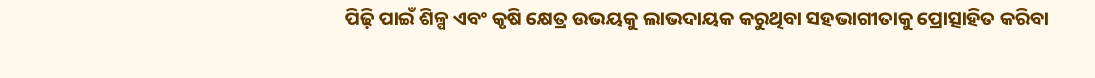ପିଢ଼ି ପାଇଁ ଶିଳ୍ପ ଏବଂ କୃଷି କ୍ଷେତ୍ର ଉଭୟକୁ ଲାଭଦାୟକ କରୁଥିବା ସହଭାଗୀତାକୁ ପ୍ରୋତ୍ସାହିତ କରିବା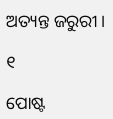ଅତ୍ୟନ୍ତ ଜରୁରୀ।

୧

ପୋଷ୍ଟ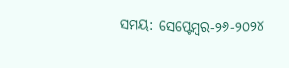ସମୟ: ସେପ୍ଟେମ୍ବର-୨୬-୨୦୨୪